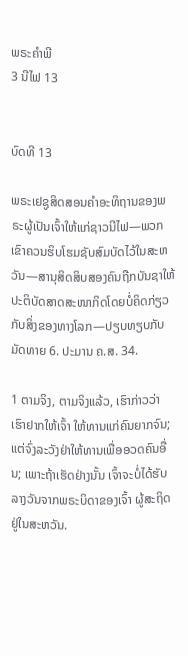ພຣະຄຳພີ
3 ນີໄຟ 13


ບົດທີ 13

ພຣະເຢຊູສິດສອນຄຳອະທິຖານຂອງພຣະຜູ້ເປັນເຈົ້າໃຫ້ແກ່ຊາວນີໄຟ—ພວກເຂົາຄວນຮິບໂຮມຊັບສົມບັດໄວ້ໃນສະຫວັນ—ສານຸສິດສິບສອງຄົນຖືກບັນຊາໃຫ້ປະຕິບັດສາດສະໜາກິດໂດຍບໍ່ຄິດກ່ຽວກັບສິ່ງຂອງທາງໂລກ—ປຽບທຽບກັບ ມັດທາຍ 6. ປະມານ ຄ.ສ. 34.

1 ຕາມຈິງ, ຕາມຈິງແລ້ວ, ເຮົາກ່າວວ່າ ເຮົາຢາກໃຫ້ເຈົ້າ ໃຫ້ທານແກ່ຄົນຍາກຈົນ; ແຕ່ຈົ່ງລະວັງຢ່າໃຫ້ທານເພື່ອອວດຄົນອື່ນ; ເພາະຖ້າເຮັດຢ່າງນັ້ນ ເຈົ້າຈະບໍ່ໄດ້ຮັບລາງວັນຈາກພຣະບິດາຂອງເຈົ້າ ຜູ້ສະຖິດຢູ່ໃນສະຫວັນ.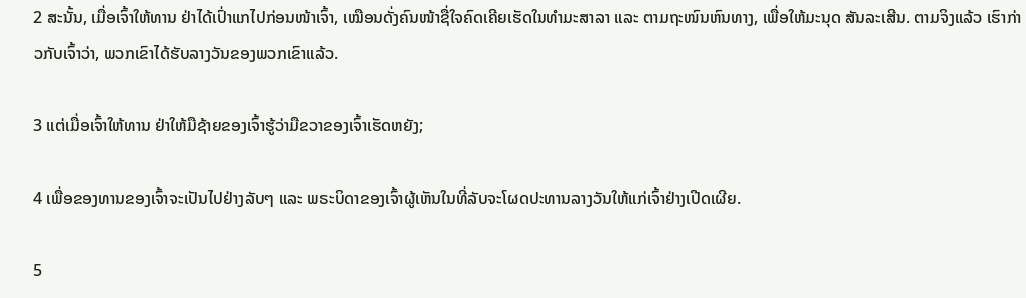2 ສະນັ້ນ, ເມື່ອເຈົ້າໃຫ້ທານ ຢ່າໄດ້ເປົ່າແກໄປກ່ອນໜ້າເຈົ້າ, ເໝືອນດັ່ງຄົນໜ້າຊື່ໃຈຄົດເຄີຍເຮັດໃນທຳມະສາລາ ແລະ ຕາມຖະໜົນຫົນທາງ, ເພື່ອໃຫ້ມະນຸດ ສັນລະເສີນ. ຕາມຈິງແລ້ວ ເຮົາກ່າວກັບເຈົ້າວ່າ, ພວກເຂົາໄດ້ຮັບລາງວັນຂອງພວກເຂົາແລ້ວ.

3 ແຕ່ເມື່ອເຈົ້າໃຫ້ທານ ຢ່າໃຫ້ມືຊ້າຍຂອງເຈົ້າຮູ້ວ່າມືຂວາຂອງເຈົ້າເຮັດຫຍັງ;

4 ເພື່ອຂອງທານຂອງເຈົ້າຈະເປັນໄປຢ່າງລັບໆ ແລະ ພຣະບິດາຂອງເຈົ້າຜູ້ເຫັນໃນທີ່ລັບຈະໂຜດປະທານລາງວັນໃຫ້ແກ່ເຈົ້າຢ່າງເປີດເຜີຍ.

5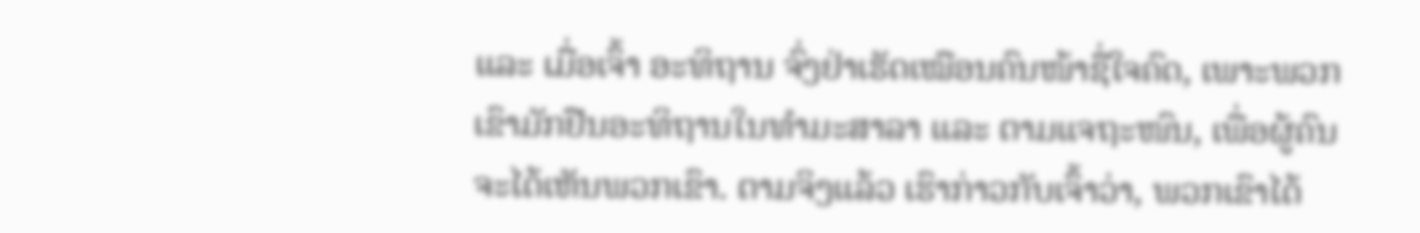ແລະ ເມື່ອເຈົ້າ ອະທິຖານ ຈົ່ງຢ່າເຮັດເໝືອນຄົນໜ້າຊື່ໃຈຄົດ, ເພາະພວກເຂົາມັກຢືນອະທິຖານໃນທຳມະສາລາ ແລະ ຕາມແຈຖະໜົນ, ເພື່ອຜູ້ຄົນຈະໄດ້ເຫັນພວກເຂົາ. ຕາມຈິງແລ້ວ ເຮົາກ່າວກັບເຈົ້າວ່າ, ພວກເຂົາໄດ້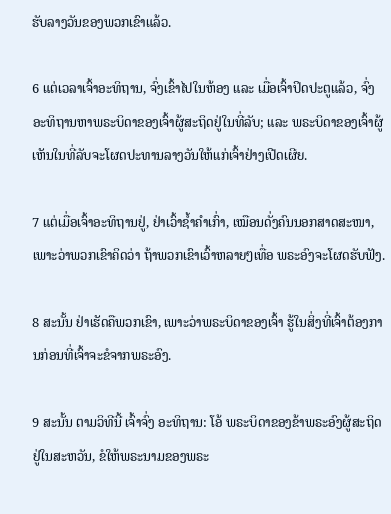ຮັບລາງວັນຂອງພວກເຂົາແລ້ວ.

6 ແຕ່ເວລາເຈົ້າອະທິຖານ, ຈົ່ງເຂົ້າໄປໃນຫ້ອງ ແລະ ເມື່ອເຈົ້າປິດປະຕູແລ້ວ, ຈົ່ງອະທິຖານຫາພຣະບິດາຂອງເຈົ້າຜູ້ສະຖິດຢູ່ໃນທີ່ລັບ; ແລະ ພຣະບິດາຂອງເຈົ້າຜູ້ເຫັນໃນທີ່ລັບຈະໂຜດປະທານລາງວັນໃຫ້ແກ່ເຈົ້າຢ່າງເປີດເຜີຍ.

7 ແຕ່ເມື່ອເຈົ້າອະທິຖານຢູ່, ຢ່າເວົ້າຊ້ຳຄຳເກົ່າ, ເໝືອນດັ່ງຄົນນອກສາດສະໜາ, ເພາະວ່າພວກເຂົາຄິດວ່າ ຖ້າພວກເຂົາເວົ້າຫລາຍໆເທື່ອ ພຣະອົງຈະໂຜດຮັບຟັງ.

8 ສະນັ້ນ ຢ່າເຮັດຄືພວກເຂົາ, ເພາະວ່າພຣະບິດາຂອງເຈົ້າ ຮູ້ໃນສິ່ງທີ່ເຈົ້າຕ້ອງການກ່ອນທີ່ເຈົ້າຈະຂໍຈາກພຣະອົງ.

9 ສະນັ້ນ ຕາມວິທີນີ້ ເຈົ້າຈົ່ງ ອະທິຖານ: ໂອ້ ພຣະບິດາຂອງຂ້າພຣະອົງຜູ້ສະຖິດຢູ່ໃນສະຫວັນ, ຂໍໃຫ້ພຣະນາມຂອງພຣະ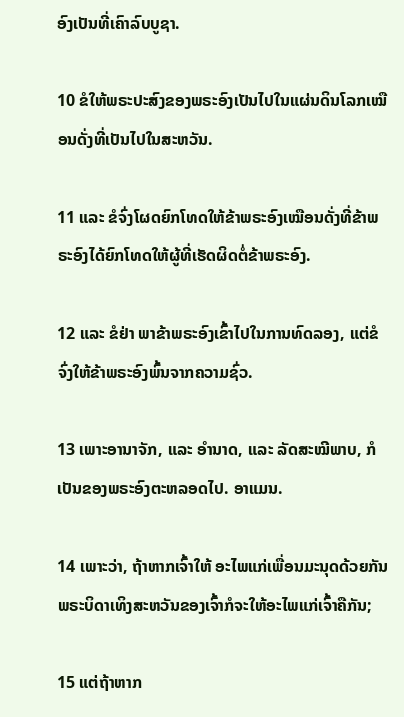ອົງເປັນທີ່ເຄົາລົບບູຊາ.

10 ຂໍໃຫ້ພຣະປະສົງຂອງພຣະອົງເປັນໄປໃນແຜ່ນດິນໂລກເໝືອນດັ່ງທີ່ເປັນໄປໃນສະຫວັນ.

11 ແລະ ຂໍຈົ່ງໂຜດຍົກໂທດໃຫ້ຂ້າພຣະອົງເໝືອນດັ່ງທີ່ຂ້າພຣະອົງໄດ້ຍົກໂທດໃຫ້ຜູ້ທີ່ເຮັດຜິດຕໍ່ຂ້າພຣະອົງ.

12 ແລະ ຂໍຢ່າ ພາຂ້າພຣະອົງເຂົ້າໄປໃນການທົດລອງ, ແຕ່ຂໍຈົ່ງໃຫ້ຂ້າພຣະອົງພົ້ນຈາກຄວາມຊົ່ວ.

13 ເພາະອານາຈັກ, ແລະ ອຳນາດ, ແລະ ລັດສະໝີພາບ, ກໍເປັນຂອງພຣະອົງຕະຫລອດໄປ. ອາແມນ.

14 ເພາະວ່າ, ຖ້າຫາກເຈົ້າໃຫ້ ອະໄພແກ່ເພື່ອນມະນຸດດ້ວຍກັນ ພຣະບິດາເທິງສະຫວັນຂອງເຈົ້າກໍຈະໃຫ້ອະໄພແກ່ເຈົ້າຄືກັນ;

15 ແຕ່ຖ້າຫາກ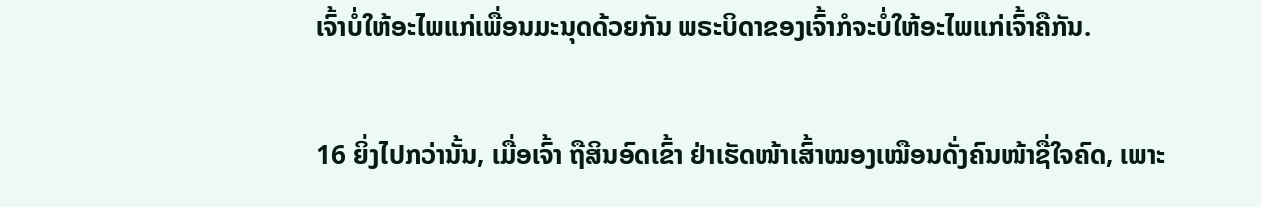ເຈົ້າບໍ່ໃຫ້ອະໄພແກ່ເພື່ອນມະນຸດດ້ວຍກັນ ພຣະບິດາຂອງເຈົ້າກໍຈະບໍ່ໃຫ້ອະໄພແກ່ເຈົ້າຄືກັນ.

16 ຍິ່ງໄປກວ່ານັ້ນ, ເມື່ອເຈົ້າ ຖືສິນອົດເຂົ້າ ຢ່າເຮັດໜ້າເສົ້າໝອງເໝືອນດັ່ງຄົນໜ້າຊື່ໃຈຄົດ, ເພາະ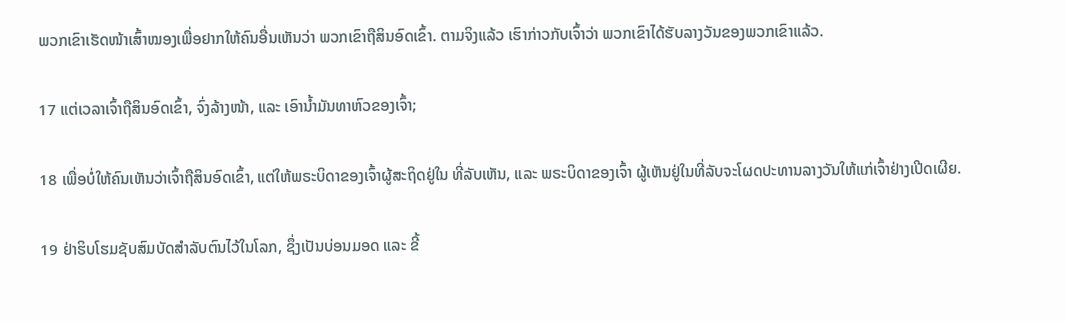ພວກເຂົາເຮັດໜ້າເສົ້າໝອງເພື່ອຢາກໃຫ້ຄົນອື່ນເຫັນວ່າ ພວກເຂົາຖືສິນອົດເຂົ້າ. ຕາມຈິງແລ້ວ ເຮົາກ່າວກັບເຈົ້າວ່າ ພວກເຂົາໄດ້ຮັບລາງວັນຂອງພວກເຂົາແລ້ວ.

17 ແຕ່ເວລາເຈົ້າຖືສິນອົດເຂົ້າ, ຈົ່ງລ້າງໜ້າ, ແລະ ເອົານ້ຳມັນທາຫົວຂອງເຈົ້າ;

18 ເພື່ອບໍ່ໃຫ້ຄົນເຫັນວ່າເຈົ້າຖືສິນອົດເຂົ້າ, ແຕ່ໃຫ້ພຣະບິດາຂອງເຈົ້າຜູ້ສະຖິດຢູ່ໃນ ທີ່ລັບເຫັນ, ແລະ ພຣະບິດາຂອງເຈົ້າ ຜູ້ເຫັນຢູ່ໃນທີ່ລັບຈະໂຜດປະທານລາງວັນໃຫ້ແກ່ເຈົ້າຢ່າງເປີດເຜີຍ.

19 ຢ່າຮິບໂຮມຊັບສົມບັດສຳລັບຕົນໄວ້ໃນໂລກ, ຊຶ່ງເປັນບ່ອນມອດ ແລະ ຂີ້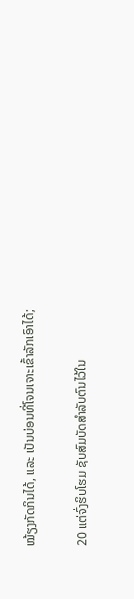ໝ້ຽງກັດກິນໄດ້, ແລະ ເປັນບ່ອນທີ່ໂຈນເຈາະເຂົ້າລັກເອົາໄດ້;

20 ແຕ່ຈົ່ງຮິບໂຮມ ຊັບສົມບັດສຳລັບຕົນໄວ້ໃນ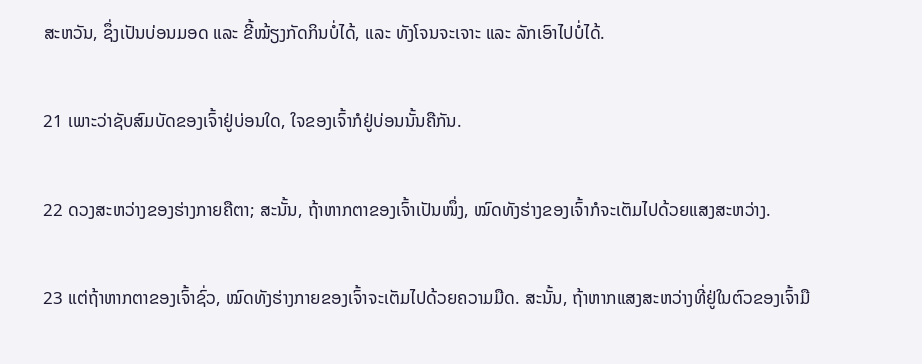ສະຫວັນ, ຊຶ່ງເປັນບ່ອນມອດ ແລະ ຂີ້ໝ້ຽງກັດກິນບໍ່ໄດ້, ແລະ ທັງໂຈນຈະເຈາະ ແລະ ລັກເອົາໄປບໍ່ໄດ້.

21 ເພາະວ່າຊັບສົມບັດຂອງເຈົ້າຢູ່ບ່ອນໃດ, ໃຈຂອງເຈົ້າກໍຢູ່ບ່ອນນັ້ນຄືກັນ.

22 ດວງສະຫວ່າງຂອງຮ່າງກາຍຄືຕາ; ສະນັ້ນ, ຖ້າຫາກຕາຂອງເຈົ້າເປັນໜຶ່ງ, ໝົດທັງຮ່າງຂອງເຈົ້າກໍຈະເຕັມໄປດ້ວຍແສງສະຫວ່າງ.

23 ແຕ່ຖ້າຫາກຕາຂອງເຈົ້າຊົ່ວ, ໝົດທັງຮ່າງກາຍຂອງເຈົ້າຈະເຕັມໄປດ້ວຍຄວາມມືດ. ສະນັ້ນ, ຖ້າຫາກແສງສະຫວ່າງທີ່ຢູ່ໃນຕົວຂອງເຈົ້າມື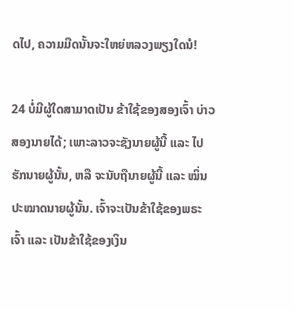ດໄປ, ຄວາມມືດນັ້ນຈະໃຫຍ່ຫລວງພຽງໃດນໍ!

24 ບໍ່ມີຜູ້ໃດສາມາດເປັນ ຂ້າໃຊ້ຂອງສອງເຈົ້າ ບ່າວສອງນາຍໄດ້; ເພາະລາວຈະຊັງນາຍຜູ້ນີ້ ແລະ ໄປຮັກນາຍຜູ້ນັ້ນ, ຫລື ຈະນັບຖືນາຍຜູ້ນີ້ ແລະ ໝິ່ນປະໝາດນາຍຜູ້ນັ້ນ. ເຈົ້າຈະເປັນຂ້າໃຊ້ຂອງພຣະເຈົ້າ ແລະ ເປັນຂ້າໃຊ້ຂອງເງິນ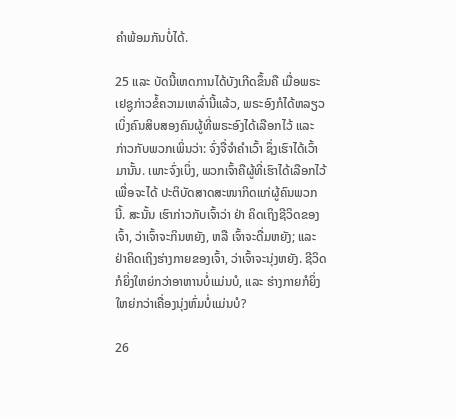ຄຳພ້ອມກັນບໍ່ໄດ້.

25 ແລະ ບັດນີ້ເຫດການໄດ້ບັງເກີດຂຶ້ນຄື ເມື່ອພຣະເຢຊູກ່າວຂໍ້ຄວາມເຫລົ່ານີ້ແລ້ວ, ພຣະອົງກໍໄດ້ຫລຽວເບິ່ງຄົນສິບສອງຄົນຜູ້ທີ່ພຣະອົງໄດ້ເລືອກໄວ້ ແລະ ກ່າວກັບພວກເພິ່ນວ່າ: ຈົ່ງຈື່ຈຳຄຳເວົ້າ ຊຶ່ງເຮົາໄດ້ເວົ້າມານັ້ນ. ເພາະຈົ່ງເບິ່ງ, ພວກເຈົ້າຄືຜູ້ທີ່ເຮົາໄດ້ເລືອກໄວ້ ເພື່ອຈະໄດ້ ປະຕິບັດສາດສະໜາກິດແກ່ຜູ້ຄົນພວກນີ້. ສະນັ້ນ ເຮົາກ່າວກັບເຈົ້າວ່າ ຢ່າ ຄິດເຖິງຊີວິດຂອງເຈົ້າ, ວ່າເຈົ້າຈະກິນຫຍັງ, ຫລື ເຈົ້າຈະດື່ມຫຍັງ; ແລະ ຢ່າຄິດເຖິງຮ່າງກາຍຂອງເຈົ້າ, ວ່າເຈົ້າຈະນຸ່ງຫຍັງ. ຊີວິດກໍຍິ່ງໃຫຍ່ກວ່າອາຫານບໍ່ແມ່ນບໍ, ແລະ ຮ່າງກາຍກໍຍິ່ງໃຫຍ່ກວ່າເຄື່ອງນຸ່ງຫົ່ມບໍ່ແມ່ນບໍ?

26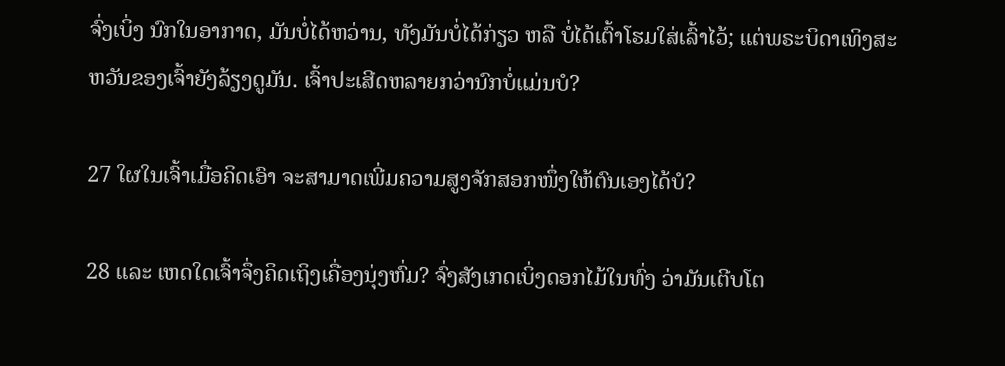ຈົ່ງເບິ່ງ ນົກໃນອາກາດ, ມັນບໍ່ໄດ້ຫວ່ານ, ທັງມັນບໍ່ໄດ້ກ່ຽວ ຫລື ບໍ່ໄດ້ເຕົ້າໂຮມໃສ່ເລົ້າໄວ້; ແຕ່ພຣະບິດາເທິງສະຫວັນຂອງເຈົ້າຍັງລ້ຽງດູມັນ. ເຈົ້າປະເສີດຫລາຍກວ່ານົກບໍ່ແມ່ນບໍ?

27 ໃຜໃນເຈົ້າເມື່ອຄິດເອົາ ຈະສາມາດເພີ່ມຄວາມສູງຈັກສອກໜຶ່ງໃຫ້ຕົນເອງໄດ້ບໍ?

28 ແລະ ເຫດໃດເຈົ້າຈຶ່ງຄິດເຖິງເຄື່ອງນຸ່ງຫົ່ມ? ຈົ່ງສັງເກດເບິ່ງດອກໄມ້ໃນທົ່ງ ວ່າມັນເຕີບໂຕ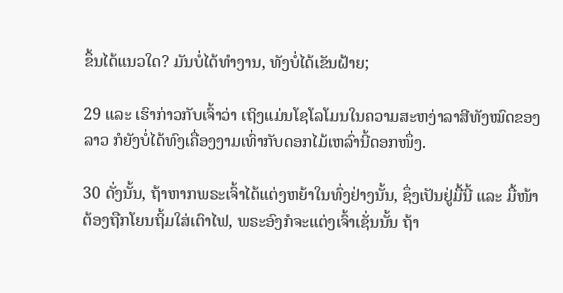ຂຶ້ນໄດ້ແນວໃດ? ມັນບໍ່ໄດ້ທຳງານ, ທັງບໍ່ໄດ້ເຂັນຝ້າຍ;

29 ແລະ ເຮົາກ່າວກັບເຈົ້າວ່າ ເຖິງແມ່ນໂຊໂລໂມນໃນຄວາມສະຫງ່າລາສີທັງໝົດຂອງລາວ ກໍຍັງບໍ່ໄດ້ທົງເຄື່ອງງາມເທົ່າກັບດອກໄມ້ເຫລົ່ານີ້ດອກໜຶ່ງ.

30 ດັ່ງນັ້ນ, ຖ້າຫາກພຣະເຈົ້າໄດ້ແຕ່ງຫຍ້າໃນທົ່ງຢ່າງນັ້ນ, ຊຶ່ງເປັນຢູ່ມື້ນີ້ ແລະ ມື້ໜ້າຕ້ອງຖືກໂຍນຖິ້ມໃສ່ເຕົາໄຟ, ພຣະອົງກໍຈະແຕ່ງເຈົ້າເຊັ່ນນັ້ນ ຖ້າ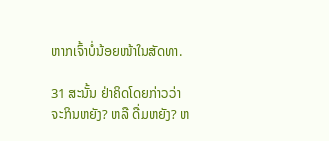ຫາກເຈົ້າບໍ່ນ້ອຍໜ້າໃນສັດທາ.

31 ສະນັ້ນ ຢ່າຄິດໂດຍກ່າວວ່າ ຈະກິນຫຍັງ? ຫລື ດື່ມຫຍັງ? ຫ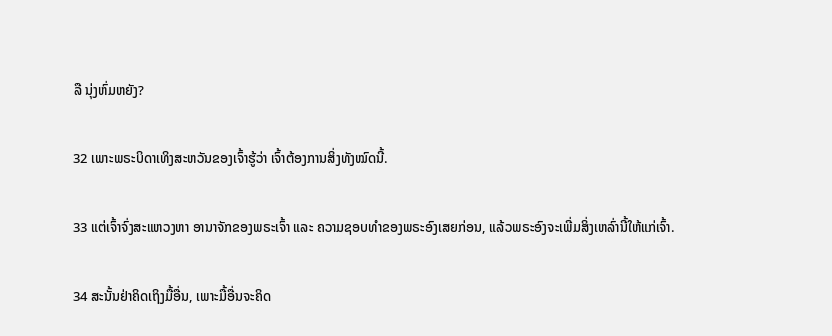ລື ນຸ່ງຫົ່ມຫຍັງ?

32 ເພາະພຣະບິດາເທິງສະຫວັນຂອງເຈົ້າຮູ້ວ່າ ເຈົ້າຕ້ອງການສິ່ງທັງໝົດນີ້.

33 ແຕ່ເຈົ້າຈົ່ງສະແຫວງຫາ ອານາຈັກຂອງພຣະເຈົ້າ ແລະ ຄວາມຊອບທຳຂອງພຣະອົງເສຍກ່ອນ, ແລ້ວພຣະອົງຈະເພີ່ມສິ່ງເຫລົ່ານີ້ໃຫ້ແກ່ເຈົ້າ.

34 ສະນັ້ນຢ່າຄິດເຖິງມື້ອື່ນ, ເພາະມື້ອື່ນຈະຄິດ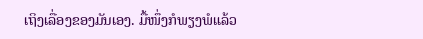ເຖິງເລື່ອງຂອງມັນເອງ. ມື້ໜຶ່ງກໍພຽງພໍແລ້ວ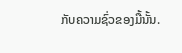ກັບຄວາມຊົ່ວຂອງມື້ນັ້ນ.